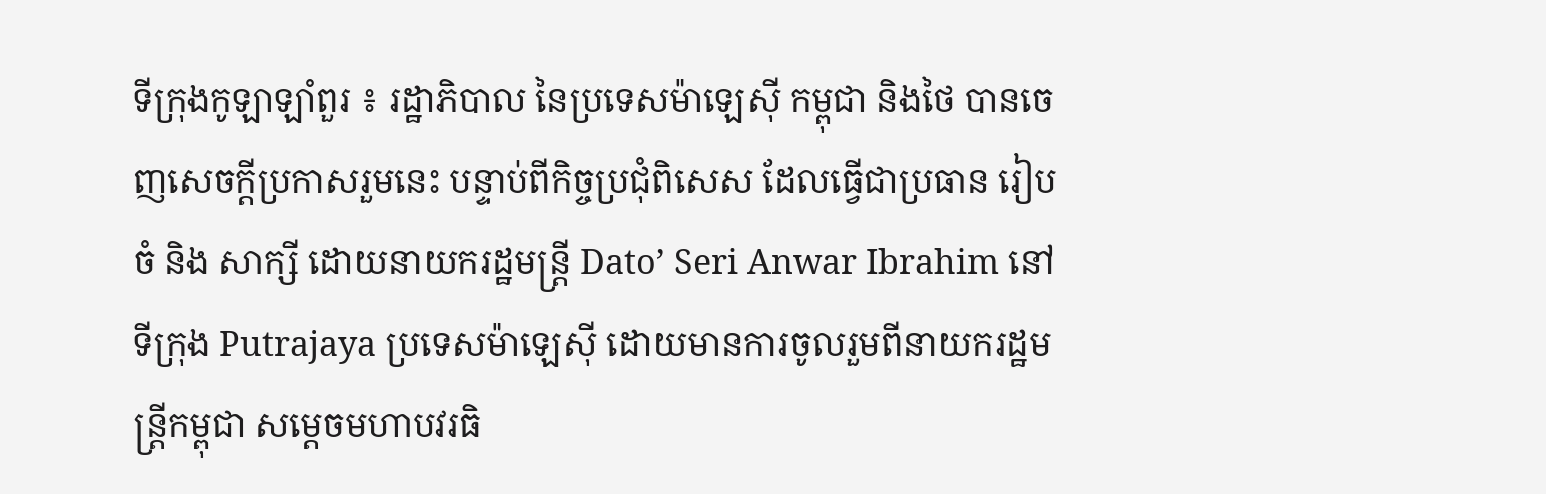ទីក្រុងកូឡាឡាំពួរ ៖ រដ្ឋាភិបាល នៃប្រទេសម៉ាឡេស៊ី កម្ពុជា និងថៃ បានចេញសេចក្ដីប្រកាសរួមនេះ បន្ទាប់ពីកិច្ចប្រជុំពិសេស ដែលធ្វើជាប្រធាន រៀបចំ និង សាក្សី ដោយនាយករដ្ឋមន្ត្រី Dato’ Seri Anwar Ibrahim នៅទីក្រុង Putrajaya ប្រទេសម៉ាឡេស៊ី ដោយមានការចូលរួមពីនាយករដ្ឋមន្ត្រីកម្ពុជា សម្តេចមហាបវរធិ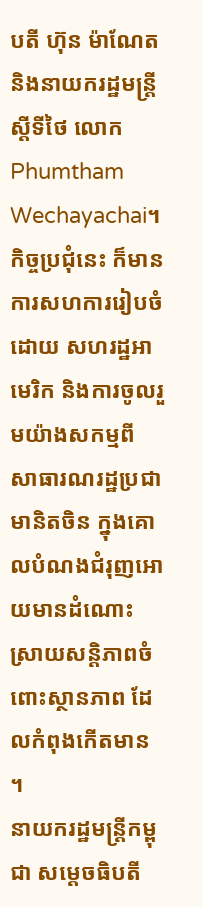បតី ហ៊ុន ម៉ាណែត និងនាយករដ្ឋមន្ត្រីស្តីទីថៃ លោក Phumtham Wechayachai។
កិច្ចប្រជុំនេះ ក៏មានការសហការរៀបចំដោយ សហរដ្ឋអាមេរិក និងការចូលរួមយ៉ាងសកម្មពី សាធារណរដ្ឋប្រជាមានិតចិន ក្នុងគោលបំណងជំរុញអោយមានដំណោះស្រាយសន្តិភាពចំពោះស្ថានភាព ដែលកំពុងកើតមាន ។
នាយករដ្ឋមន្ត្រីកម្ពុជា សម្តេចធិបតី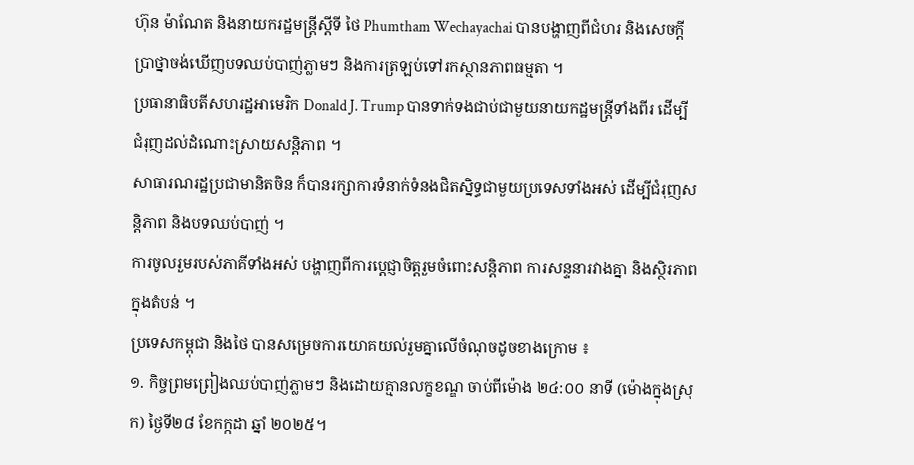ហ៊ុន ម៉ាណែត និងនាយករដ្ឋមន្ត្រីស្តីទី ថៃ Phumtham Wechayachai បានបង្ហាញពីជំហរ និងសេចក្ដីប្រាថ្នាចង់ឃើញបទឈប់បាញ់ភ្លាមៗ និងការត្រឡប់ទៅរកស្ថានភាពធម្មតា ។
ប្រធានាធិបតីសហរដ្ឋអាមេរិក Donald J. Trump បានទាក់ទងជាប់ជាមួយនាយកដ្ឋមន្ត្រីទាំងពីរ ដើម្បីជំរុញដល់ដំណោះស្រាយសន្តិភាព ។
សាធារណរដ្ឋប្រជាមានិតចិន ក៏បានរក្សាការទំនាក់ទំនងជិតស្និទ្ធជាមួយប្រទេសទាំងអស់ ដើម្បីជំរុញសន្តិភាព និងបទឈប់បាញ់ ។
ការចូលរួមរបស់ភាគីទាំងអស់ បង្ហាញពីការប្តេជ្ញាចិត្តរួមចំពោះសន្តិភាព ការសន្ទនារវាងគ្នា និងស្ថិរភាពក្នុងតំបន់ ។
ប្រទេសកម្ពុជា និងថៃ បានសម្រេចការយោគយល់រួមគ្នាលើចំណុចដូចខាងក្រោម ៖
១. កិច្ចព្រមព្រៀងឈប់បាញ់ភ្លាមៗ និងដោយគ្មានលក្ខខណ្ឌ ចាប់ពីម៉ោង ២៤:០០ នាទី (ម៉ោងក្នុងស្រុក) ថ្ងៃទី២៨ ខែកក្កដា ឆ្នាំ ២០២៥។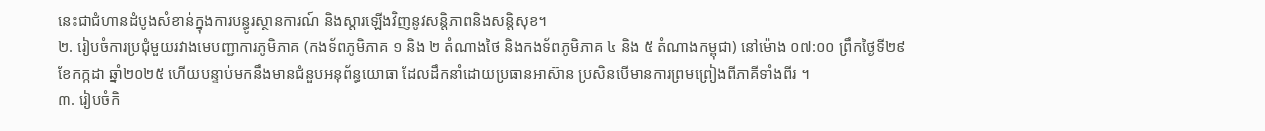នេះជាជំហានដំបូងសំខាន់ក្នុងការបន្ធូរស្ថានការណ៍ និងស្ដារឡើងវិញនូវសន្តិភាពនិងសន្តិសុខ។
២. រៀបចំការប្រជុំមួយរវាងមេបញ្ជាការភូមិភាគ (កងទ័ពភូមិភាគ ១ និង ២ តំណាងថៃ និងកងទ័ពភូមិភាគ ៤ និង ៥ តំណាងកម្ពុជា) នៅម៉ោង ០៧:០០ ព្រឹកថ្ងៃទី២៩ ខែកក្កដា ឆ្នាំ២០២៥ ហើយបន្ទាប់មកនឹងមានជំនួបអនុព័ន្ធយោធា ដែលដឹកនាំដោយប្រធានអាស៊ាន ប្រសិនបើមានការព្រមព្រៀងពីភាគីទាំងពីរ ។
៣. រៀបចំកិ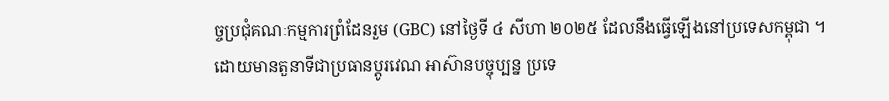ច្ចប្រជុំគណៈកម្មការព្រំដែនរួម (GBC) នៅថ្ងៃទី ៤ សីហា ២០២៥ ដែលនឹងធ្វើឡើងនៅប្រទេសកម្ពុជា ។
ដោយមានតួនាទីជាប្រធានប្តូរវេណ អាស៊ានបច្ចុប្បន្ន ប្រទេ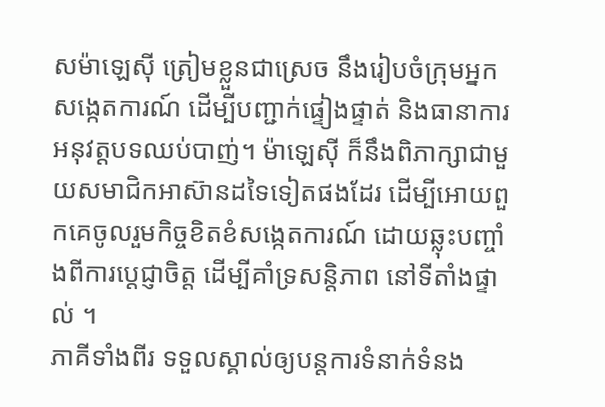សម៉ាឡេស៊ី ត្រៀមខ្លួនជាស្រេច នឹងរៀបចំក្រុមអ្នកសង្កេតការណ៍ ដើម្បីបញ្ជាក់ផ្ទៀងផ្ទាត់ និងធានាការអនុវត្តបទឈប់បាញ់។ ម៉ាឡេស៊ី ក៏នឹងពិភាក្សាជាមួយសមាជិកអាស៊ានដទៃទៀតផងដែរ ដើម្បីអោយពួកគេចូលរួមកិច្ចខិតខំសង្កេតការណ៍ ដោយឆ្លុះបញ្ចាំងពីការប្តេជ្ញាចិត្ត ដើម្បីគាំទ្រសន្តិភាព នៅទីតាំងផ្ទាល់ ។
ភាគីទាំងពីរ ទទួលស្គាល់ឲ្យបន្តការទំនាក់ទំនង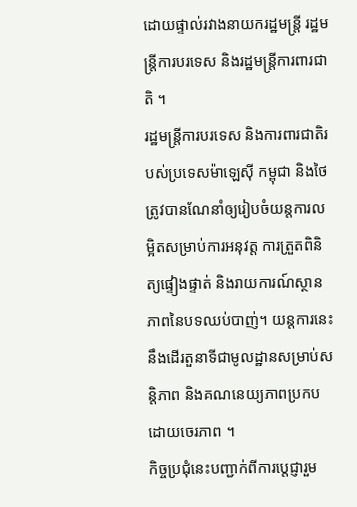ដោយផ្ទាល់រវាងនាយករដ្ឋមន្ត្រី រដ្ឋមន្ត្រីការបរទេស និងរដ្ឋមន្ត្រីការពារជាតិ ។
រដ្ឋមន្ត្រីការបរទេស និងការពារជាតិរបស់ប្រទេសម៉ាឡេស៊ី កម្ពុជា និងថៃ ត្រូវបានណែនាំឲ្យរៀបចំយន្តការលម្អិតសម្រាប់ការអនុវត្ត ការត្រួតពិនិត្យផ្ទៀងផ្ទាត់ និងរាយការណ៍ស្ថានភាពនៃបទឈប់បាញ់។ យន្តការនេះ នឹងដើរតួនាទីជាមូលដ្ឋានសម្រាប់សន្តិភាព និងគណនេយ្យភាពប្រកបដោយចេរភាព ។
កិច្ចប្រជុំនេះបញ្ជាក់ពីការប្តេជ្ញារួម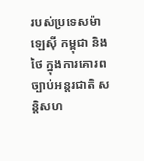របស់ប្រទេសម៉ាឡេស៊ី កម្ពុជា និងថៃ ក្នុងការគោរពច្បាប់អន្តរជាតិ សន្តិសហ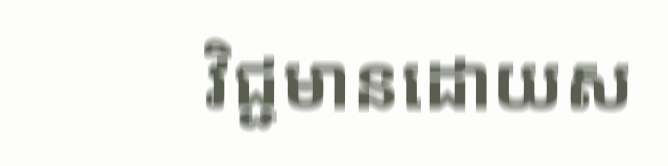វិជ្ជមានដោយស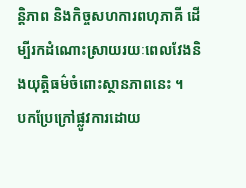ន្តិភាព និងកិច្ចសហការពហុភាគី ដើម្បីរកដំណោះស្រាយរយៈពេលវែងនិងយុត្តិធម៌ចំពោះស្ថានភាពនេះ ។
បកប្រែក្រៅផ្លូវការដោយ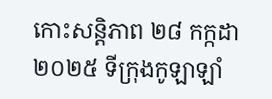កោះសន្តិភាព ២៨ កក្កដា ២០២៥ ទីក្រុងកូឡាឡាំ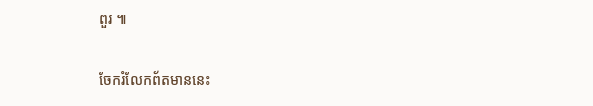ពួរ ៕

ចែករំលែកព័តមាននេះ